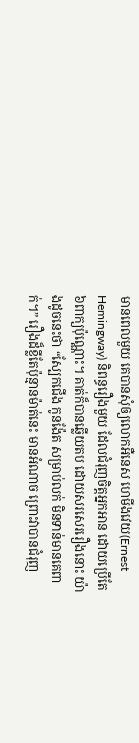មានពេលមួយ គេបានសុំឲ្យលោកអឺនេស ហេមីងវេយ(Ernest Hemingway) និពន្ធរឿងមួយ ដែលជំរុញចិត្តអ្នកអាន ដោយប្រើតែ៦ពាក្យប៉ុណ្ណោះ។ គាត់ក៏បានឆ្លើយតប ដោយសរសេររឿងនោះ យ៉ាងដូចនេះថា “ស្បែកជើង កូនង៉ែត សម្រាប់លក់ មិនទាន់មានគេពាក់។” រឿងដ៏ខ្លីតែប៉ុន្មានម៉ាត់នេះ មានអំណាច ព្រោះវាបានជំរុញ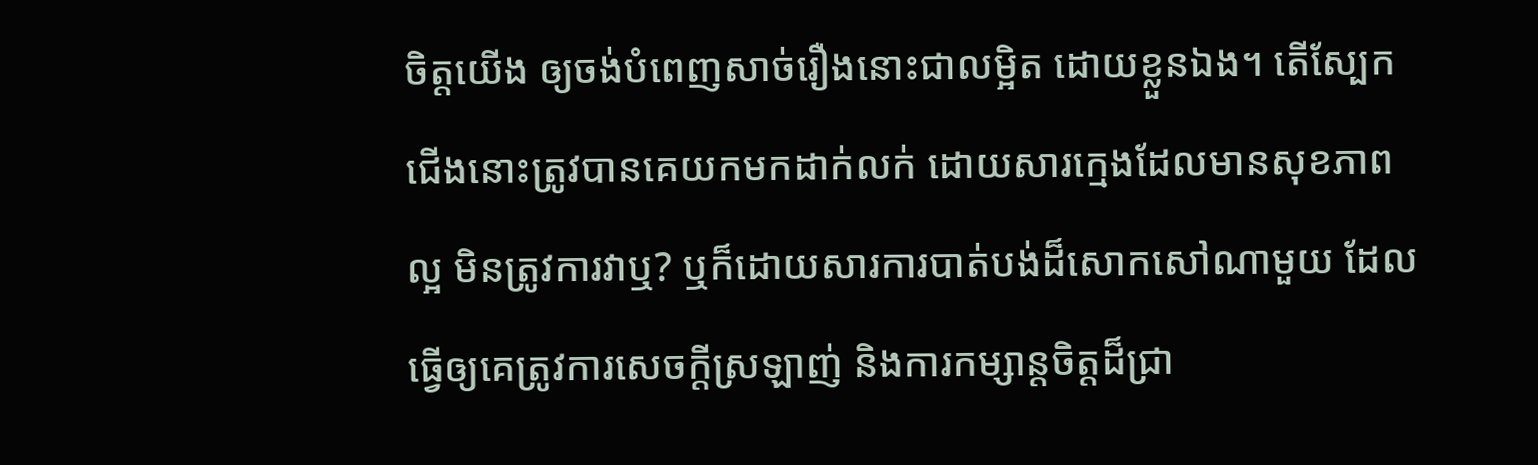ចិត្តយើង ឲ្យចង់បំពេញសាច់រឿងនោះជាលម្អិត ដោយខ្លួនឯង។ តើស្បែកជើងនោះត្រូវបានគេយកមកដាក់លក់ ដោយសារក្មេងដែលមានសុខភាពល្អ មិនត្រូវការវាឬ? ឬក៏ដោយសារការបាត់បង់ដ៏សោកសៅណាមួយ ដែលធ្វើឲ្យគេត្រូវការសេចក្តីស្រឡាញ់ និងការកម្សាន្តចិត្តដ៏ជ្រា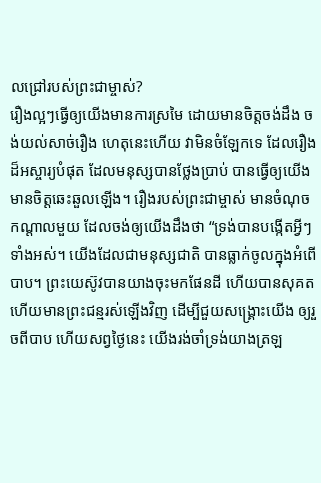លជ្រៅរបស់ព្រះជាម្ចាស់?
រឿងល្អៗធ្វើឲ្យយើងមានការស្រមៃ ដោយមានចិត្តចង់ដឹង ចង់យល់សាច់រឿង ហេតុនេះហើយ វាមិនចំឡែកទេ ដែលរឿងដ៏អស្ចារ្យបំផុត ដែលមនុស្សបានថ្លែងប្រាប់ បានធ្វើឲ្យយើងមានចិត្តឆេះឆួលឡើង។ រឿងរបស់ព្រះជាម្ចាស់ មានចំណុចកណ្តាលមួយ ដែលចង់ឲ្យយើងដឹងថា “ទ្រង់បានបង្កើតអ្វីៗទាំងអស់។ យើងដែលជាមនុស្សជាតិ បានធ្លាក់ចូលក្នុងអំពើបាប។ ព្រះយេស៊ូវបានយាងចុះមកផែនដី ហើយបានសុគត ហើយមានព្រះជន្មរស់ឡើងវិញ ដើម្បីជួយសង្រ្គោះយើង ឲ្យរួចពីបាប ហើយសព្វថ្ងៃនេះ យើងរង់ចាំទ្រង់យាងត្រឡ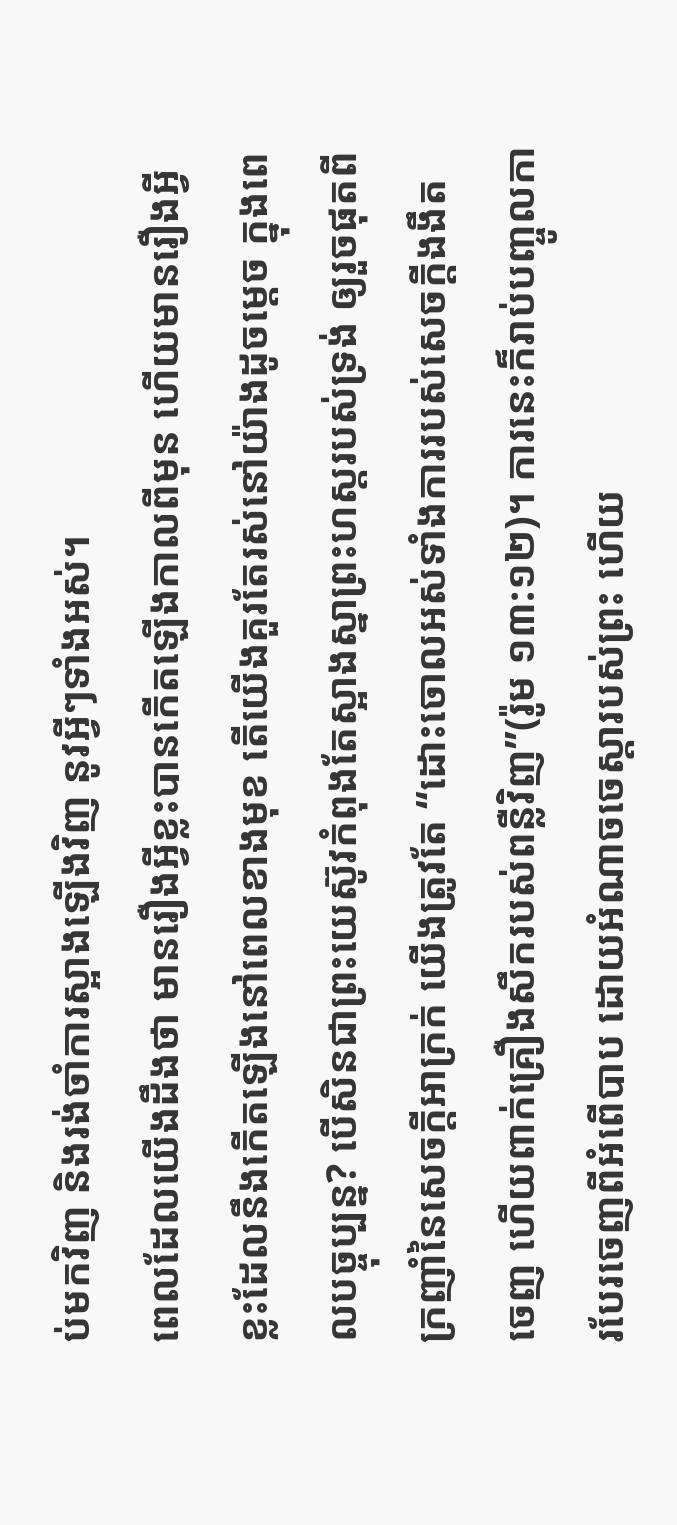ប់មកវិញ និងរង់ចាំការស្អាងឡើងវិញ នូវអ្វីៗទាំងអស់។
ពេលដែលយើងដឹងថា មានរឿងអ្វីខ្លះបានកើតឡើងកាលពីមុន ហើយមានរឿងអ្វីខ្លះដែលនឹងកើតឡើងនៅពេលខាងមុខ តើយើងគួរតែរស់នៅយ៉ាងដូចម្តេច ក្នុងពេលបច្ចុប្បន្ន? បើសិនជាព្រះយេស៊ូវកំពុងតែស្អាងស្នាព្រះហស្តរបស់ទ្រង់ ឲ្យរួចផុតពីក្រញាំនៃសេចក្តីអាក្រក់ យើងត្រូវតែ “ដោះចោលអស់ទាំងការរបស់សេចក្តីងងឹតចេញ ហើយពាក់គ្រឿងសឹករបស់ពន្លឺវិញ”(រ៉ូម ១៣:១២)។ ការនេះក៏រាប់បញ្ចូលការបែរចេញពីអំពើបាប ដោយអំណាចចេស្តារបស់ព្រះ ហើយ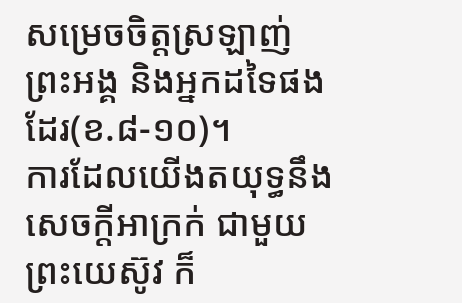សម្រេចចិត្តស្រឡាញ់ព្រះអង្គ និងអ្នកដទៃផងដែរ(ខ.៨-១០)។
ការដែលយើងតយុទ្ធនឹងសេចក្តីអាក្រក់ ជាមួយព្រះយេស៊ូវ ក៏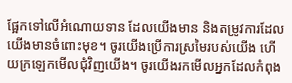ផ្អែកទៅលើអំណោយទាន ដែលយើងមាន និងតម្រូវការដែលយើងមានចំពោះមុខ។ ចូរយើងប្រើការស្រមៃរបស់យើង ហើយក្រឡេកមើលជុំវិញយើង។ ចូរយើងរកមើលអ្នកដែលកំពុង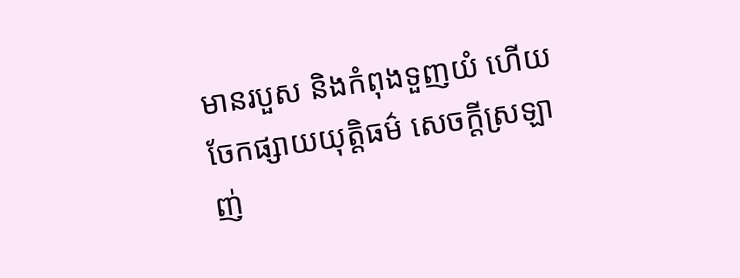មានរបួស និងកំពុងទួញយំ ហើយចែកផ្សាយយុត្តិធម៌ សេចក្តីស្រឡាញ់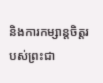និងការកម្សាន្តចិត្តរបស់ព្រះជា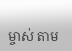ម្ចាស់ តាម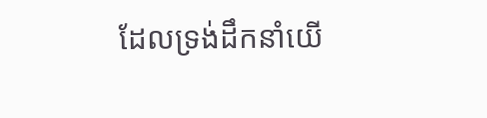ដែលទ្រង់ដឹកនាំយើ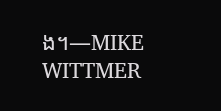ង។—MIKE WITTMER